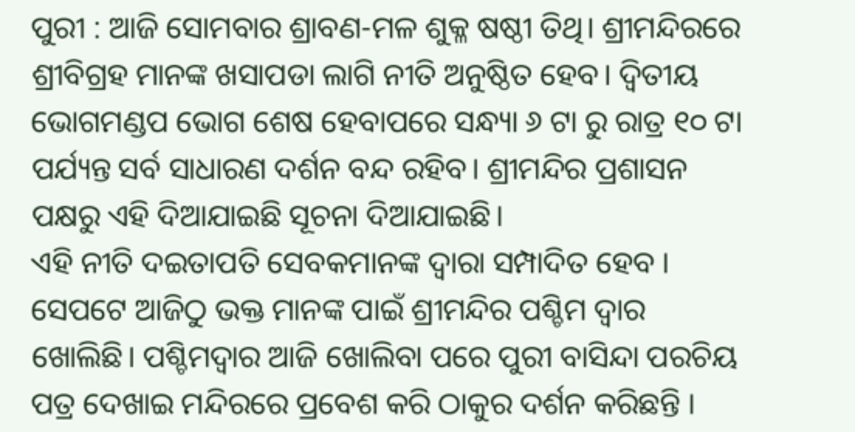ପୁରୀ : ଆଜି ସୋମବାର ଶ୍ରାବଣ-ମଳ ଶୁକ୍ଳ ଷଷ୍ଠୀ ତିଥି। ଶ୍ରୀମନ୍ଦିରରେ ଶ୍ରୀବିଗ୍ରହ ମାନଙ୍କ ଖସାପଡା ଲାଗି ନୀତି ଅନୁଷ୍ଠିତ ହେବ। ଦ୍ୱିତୀୟ ଭୋଗମଣ୍ଡପ ଭୋଗ ଶେଷ ହେବାପରେ ସନ୍ଧ୍ୟା ୬ ଟା ରୁ ରାତ୍ର ୧୦ ଟା ପର୍ଯ୍ୟନ୍ତ ସର୍ବ ସାଧାରଣ ଦର୍ଶନ ବନ୍ଦ ରହିବ। ଶ୍ରୀମନ୍ଦିର ପ୍ରଶାସନ ପକ୍ଷରୁ ଏହି ଦିଆଯାଇଛି ସୂଚନା ଦିଆଯାଇଛି।
ଏହି ନୀତି ଦଇତାପତି ସେବକମାନଙ୍କ ଦ୍ବାରା ସମ୍ପାଦିତ ହେବ । ସେପଟେ ଆଜିଠୁ ଭକ୍ତ ମାନଙ୍କ ପାଇଁ ଶ୍ରୀମନ୍ଦିର ପଶ୍ଚିମ ଦ୍ୱାର ଖୋଲିଛି। ପଶ୍ଚିମଦ୍ୱାର ଆଜି ଖୋଲିବା ପରେ ପୁରୀ ବାସିନ୍ଦା ପରଚିୟ ପତ୍ର ଦେଖାଇ ମନ୍ଦିରରେ ପ୍ରବେଶ କରି ଠାକୁର ଦର୍ଶନ କରିଛନ୍ତି ।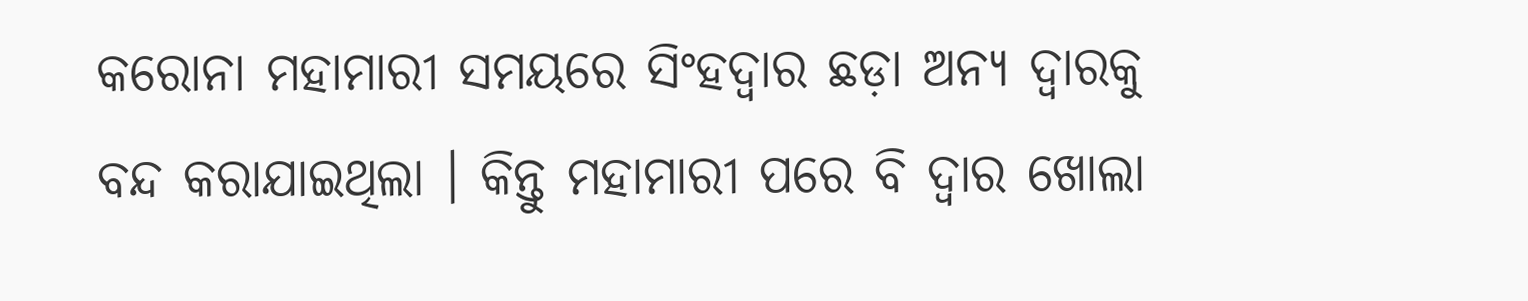କରୋନା ମହାମାରୀ ସମୟରେ ସିଂହଦ୍ୱାର ଛଡ଼ା ଅନ୍ୟ ଦ୍ୱାରକୁ ବନ୍ଦ କରାଯାଇଥିଲା । କିନ୍ତୁ ମହାମାରୀ ପରେ ବି ଦ୍ୱାର ଖୋଲା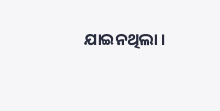ଯାଇନଥିଲା ।